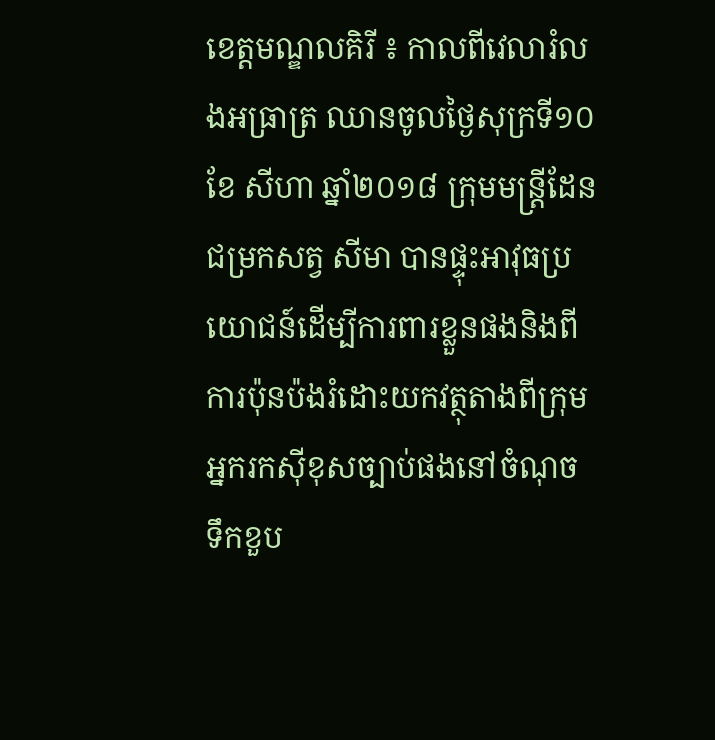ខេត្តមណ្ឌលគិរី ៖ កាលពីវេលារំលងអធ្រាត្រ ឈានចូលថ្ងៃសុក្រទី១០ ខែ សីហា ឆ្នាំ២០១៨ ក្រុមមន្ត្រីដែនជម្រកសត្វ សីមា បានផ្ទុះអាវុធប្រយោជន៍ដើម្បីការពារខ្លួនផងនិងពីការប៉ុនប៉ងរំដោះយកវត្ថុតាងពីក្រុមអ្នករកស៊ីខុសច្បាប់ផងនៅចំណុច ទឹកខួប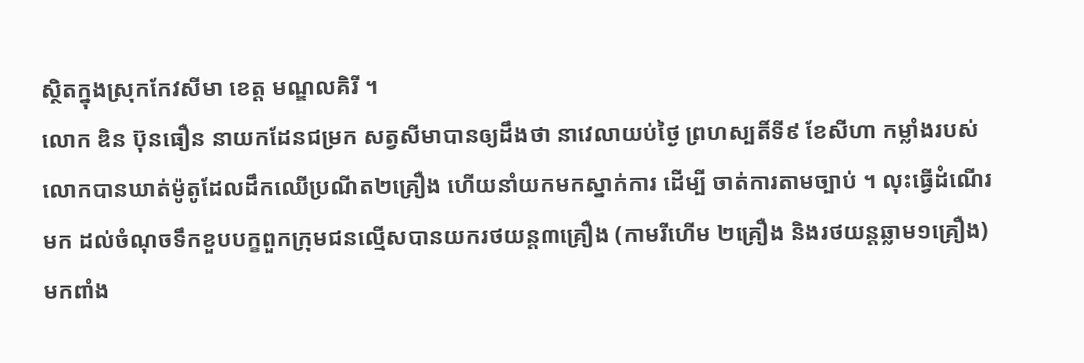ស្ថិតក្នុងស្រុកកែវសីមា ខេត្ត មណ្ឌលគិរី ។
លោក ឌិន ប៊ុនធឿន នាយកដែនជម្រក សត្វសីមាបានឲ្យដឹងថា នាវេលាយប់ថ្ងៃ ព្រហស្បតិ៍ទី៩ ខែសីហា កម្លាំងរបស់លោកបានឃាត់ម៉ូតូដែលដឹកឈើប្រណីត២គ្រឿង ហើយនាំយកមកស្នាក់ការ ដើម្បី ចាត់ការតាមច្បាប់ ។ លុះធ្វើដំណើរមក ដល់ចំណុចទឹកខួបបក្ខពួកក្រុមជនល្មើសបានយករថយន្ត៣គ្រឿង (កាមរីហើម ២គ្រឿង និងរថយន្តឆ្លាម១គ្រឿង) មកពាំង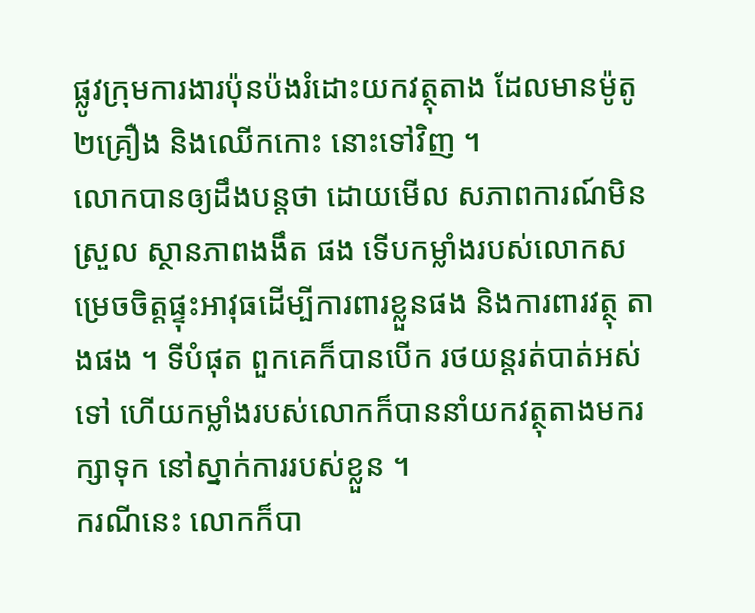ផ្លូវក្រុមការងារប៉ុនប៉ងរំដោះយកវត្ថុតាង ដែលមានម៉ូតូ២គ្រឿង និងឈើកកោះ នោះទៅវិញ ។
លោកបានឲ្យដឹងបន្តថា ដោយមើល សភាពការណ៍មិនស្រួល ស្ថានភាពងងឹត ផង ទើបកម្លាំងរបស់លោកសម្រេចចិត្តផ្ទុះអាវុធដើម្បីការពារខ្លួនផង និងការពារវត្ថុ តាងផង ។ ទីបំផុត ពួកគេក៏បានបើក រថយន្តរត់បាត់អស់ទៅ ហើយកម្លាំងរបស់លោកក៏បាននាំយកវត្ថុតាងមករក្សាទុក នៅស្នាក់ការរបស់ខ្លួន ។
ករណីនេះ លោកក៏បា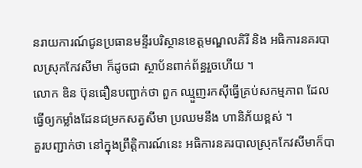នរាយការណ៍ជូនប្រធានមន្ទីរបរិស្ថានខេត្តមណ្ឌលគិរី និង អធិការនគរបាលស្រុកកែវសីមា ក៏ដូចជា ស្ថាប័នពាក់ព័ន្ធរួចហើយ ។
លោក ឌិន ប៊ុនធឿនបញ្ជាក់ថា ពួក ឈ្មួញរកស៊ីធ្វើគ្រប់សកម្មភាព ដែលធ្វើឲ្យកម្លាំងដែនជម្រកសត្វសីមា ប្រឈមនឹង ហានិភ័យខ្ពស់ ។
គួរបញ្ជាក់ថា នៅក្នុងព្រឹត្តិការណ៍នេះ អធិការនគរបាលស្រុកកែវសីមាក៏បា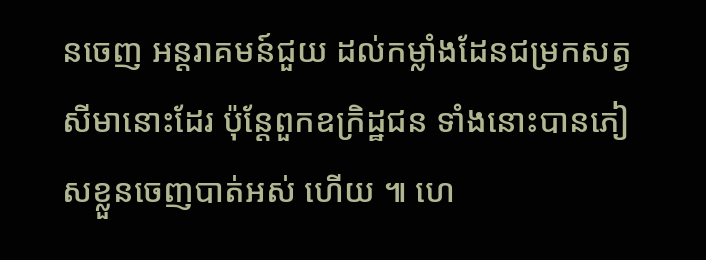នចេញ អន្តរាគមន៍ជួយ ដល់កម្លាំងដែនជម្រកសត្វសីមានោះដែរ ប៉ុន្តែពួកឧក្រិដ្ឋជន ទាំងនោះបានភៀសខ្លួនចេញបាត់អស់ ហើយ ៕ ហេ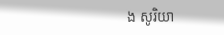ង សូរិយា